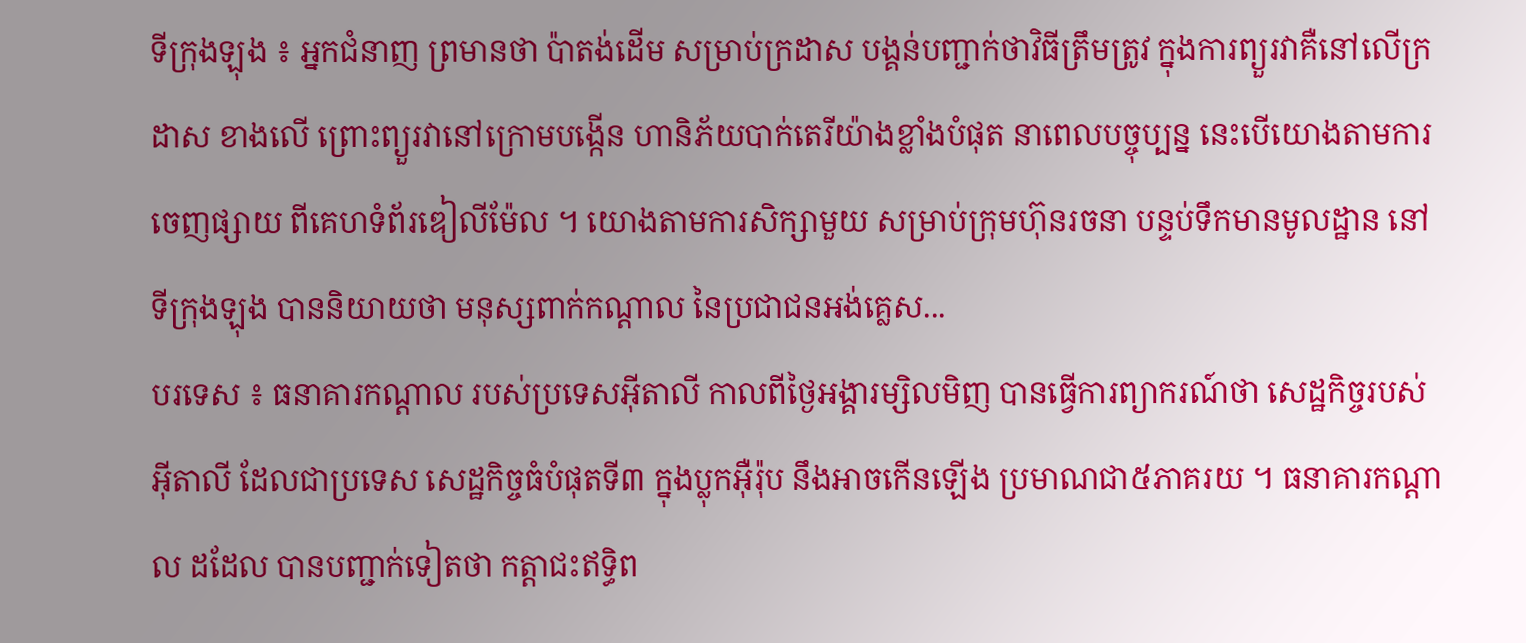ទីក្រុងឡុង ៖ អ្នកជំនាញ ព្រមានថា ប៉ាតង់ដើម សម្រាប់ក្រដាស បង្គន់បញ្ជាក់ថាវិធីត្រឹមត្រូវ ក្នុងការព្យួរវាគឺនៅលើក្រដាស ខាងលើ ព្រោះព្យួរវានៅក្រោមបង្កើន ហានិភ័យបាក់តេរីយ៉ាងខ្លាំងបំផុត នាពេលបច្ចុប្បន្ន នេះបើយោងតាមការចេញផ្សាយ ពីគេហទំព័រឌៀលីម៉ែល ។ យោងតាមការសិក្សាមួយ សម្រាប់ក្រុមហ៊ុនរចនា បន្ទប់ទឹកមានមូលដ្ឋាន នៅទីក្រុងឡុង បាននិយាយថា មនុស្សពាក់កណ្តាល នៃប្រជាជនអង់គ្លេស...
បរទេស ៖ ធនាគារកណ្តាល របស់ប្រទេសអ៊ីតាលី កាលពីថ្ងៃអង្គារម្សិលមិញ បានធ្វើការព្យាករណ៍ថា សេដ្ឋកិច្ចរបស់អ៊ីតាលី ដែលជាប្រទេស សេដ្ឋកិច្ចធំបំផុតទី៣ ក្នុងប្លុកអ៊ឺរ៉ុប នឹងអាចកើនឡើង ប្រមាណជា៥ភាគរយ ។ ធនាគារកណ្តាល ដដែល បានបញ្ជាក់ទៀតថា កត្តាជះឥទ្ធិព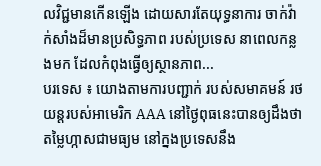លវិជ្ជមានកើនឡើង ដោយសារតែយុទ្ធនាការ ចាក់វ៉ាក់សាំងដ៏មានប្រសិទ្ធភាព របស់ប្រទេស នាពេលកន្លងមក ដែលកំពុងធ្វើឲ្យស្ថានភាព...
បរទេស ៖ យោងតាមការបញ្ជាក់ របស់សមាគមន៍ រថយន្តរបស់អាមេរិក AAA នៅថ្ងៃពុធនេះបានឲ្យដឹងថា តម្លៃហ្កាសជាមធ្យម នៅក្នងប្រទេសនឹង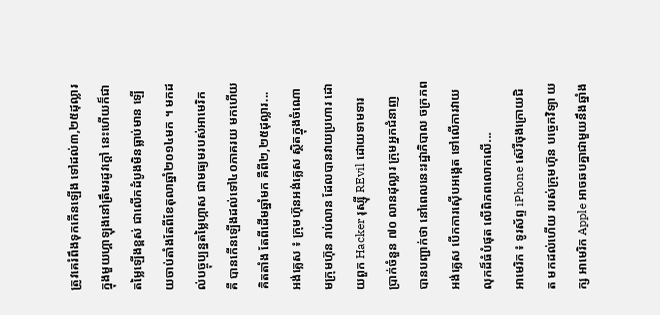ត្រូវគេរំពឹងទុកកើនឡើង ទៅដល់៣,២៥ដុល្លារ ក្នុងមួយហ្គាឡុងនៅត្រឹមរដូវក្តៅ នេះហើយក៏ជាតម្លៃឡើងខ្ពស់ ជាលើកដំបូងមិនធ្លាប់មាន ឡើយចាប់តាំងតែពីខែតុលាឆ្នាំ២០១៤មក ។ មកដល់បច្ចុប្បន្នតម្លៃហ្កាស ជាមធ្យមរបស់អាមេរិក គឺ បានកើនឡើងដល់ទៅ៤០ភាគរយ មកហើយគិតតាំង តែពីដើមឆ្នាំមក គឺពី២,២៥ដុល្លារ...
អង់គ្លេស ៖ ក្រុមហ៊ុនអង់គ្លេស ស្ថិតក្នុងចំណោមក្រុមហ៊ុន រាប់លាន ដែលបានវាយប្រហារ ដោយពួក Hacker រុស្ស៊ី REvil ដោយទាមទារ ប្រាក់ចំនួន ៧០ លានដុល្លារ ក្រុមអ្នកជំនាញ បានបញ្ជាក់ថា នៅពេលនេះរដ្ឋាភិបាល ចក្រភព អង់គ្លេស បើកការស៊ើបអង្កេត ទៅលើការវាយលុកដ៏ធំបំផុត លើពិភពលោកលើ...
អាមេរិក ៖ ទូរស័ព្ទ iPhone ស៊េរីចុងក្រោយជិត មកដល់ហើយ របស់ក្រុមហ៊ុន បច្ចេកវិទ្យា យក្ស អាមេរិក Apple អាចឆបគ្នាជាមួយនឹងឆ្នាំង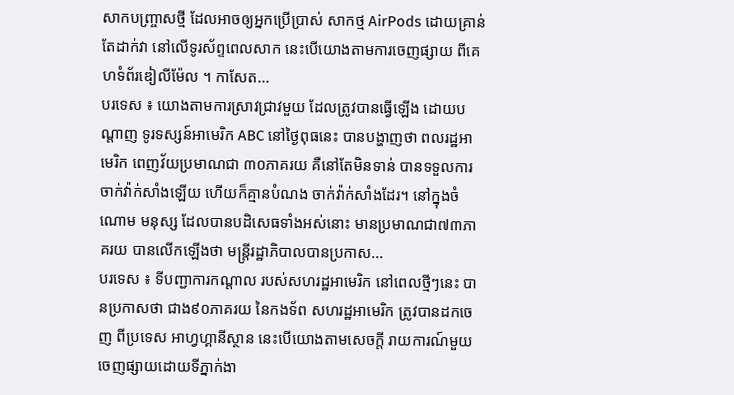សាកបញ្ច្រាសថ្មី ដែលអាចឲ្យអ្នកប្រើប្រាស់ សាកថ្ម AirPods ដោយគ្រាន់តែដាក់វា នៅលើទូរស័ព្ទពេលសាក នេះបើយោងតាមការចេញផ្សាយ ពីគេហទំព័រឌៀលីម៉ែល ។ កាសែត...
បរទេស ៖ យោងតាមការស្រាវជ្រាវមួយ ដែលត្រូវបានធ្វើឡើង ដោយបណ្តាញ ទូរទស្សន៍អាមេរិក ABC នៅថ្ងៃពុធនេះ បានបង្ហាញថា ពលរដ្ឋអាមេរិក ពេញវ័យប្រមាណជា ៣០ភាគរយ គឺនៅតែមិនទាន់ បានទទួលការចាក់វ៉ាក់សាំងឡើយ ហើយក៏គ្មានបំណង ចាក់វ៉ាក់សាំងដែរ។ នៅក្នុងចំណោម មនុស្ស ដែលបានបដិសេធទាំងអស់នោះ មានប្រមាណជា៧៣ភាគរយ បានលើកឡើងថា មន្ត្រីរដ្ឋាភិបាលបានប្រកាស...
បរទេស ៖ ទីបញ្ជាការកណ្ដាល របស់សហរដ្ឋអាមេរិក នៅពេលថ្មីៗនេះ បានប្រកាសថា ជាង៩០ភាគរយ នៃកងទ័ព សហរដ្ឋអាមេរិក ត្រូវបានដកចេញ ពីប្រទេស អាហ្វហ្គានីស្ថាន នេះបើយោងតាមសេចក្តី រាយការណ៍មួយ ចេញផ្សាយដោយទីភ្នាក់ងា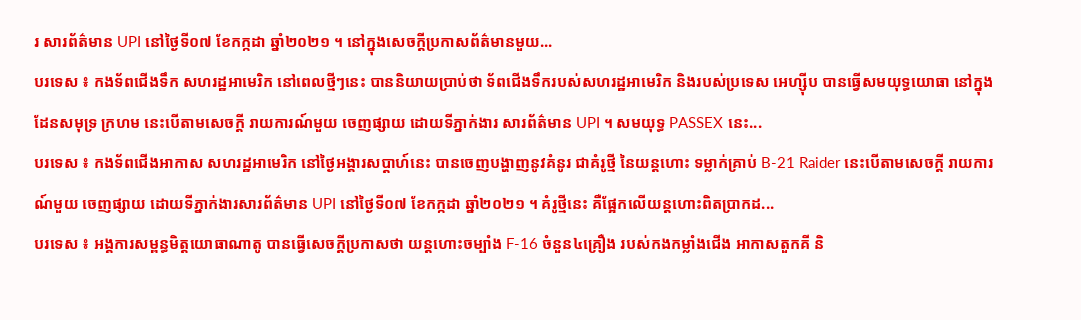រ សារព័ត៌មាន UPI នៅថ្ងៃទី០៧ ខែកក្កដា ឆ្នាំ២០២១ ។ នៅក្នុងសេចក្តីប្រកាសព័ត៌មានមួយ...
បរទេស ៖ កងទ័ពជើងទឹក សហរដ្ឋអាមេរិក នៅពេលថ្មីៗនេះ បាននិយាយប្រាប់ថា ទ័ពជើងទឹករបស់សហរដ្ឋអាមេរិក និងរបស់ប្រទេស អេហ្ស៊ីប បានធ្វើសមយុទ្ធយោធា នៅក្នុងដែនសមុទ្រ ក្រហម នេះបើតាមសេចក្តី រាយការណ៍មួយ ចេញផ្សាយ ដោយទីភ្នាក់ងារ សារព័ត៌មាន UPI ។ សមយុទ្ធ PASSEX នេះ...
បរទេស ៖ កងទ័ពជើងអាកាស សហរដ្ឋអាមេរិក នៅថ្ងៃអង្គារសប្ដាហ៍នេះ បានចេញបង្ហាញនូវគំនូរ ជាគំរូថ្មី នៃយន្តហោះ ទម្លាក់គ្រាប់ B-21 Raider នេះបើតាមសេចក្តី រាយការណ៍មួយ ចេញផ្សាយ ដោយទីភ្នាក់ងារសារព័ត៌មាន UPI នៅថ្ងៃទី០៧ ខែកក្កដា ឆ្នាំ២០២១ ។ គំរូថ្មីនេះ គឺផ្អែកលើយន្តហោះពិតប្រាកដ...
បរទេស ៖ អង្គការសម្ពន្ធមិត្តយោធាណាតូ បានធ្វើសេចក្តីប្រកាសថា យន្តហោះចម្បាំង F-16 ចំនួន៤គ្រឿង របស់កងកម្លាំងជើង អាកាសតួកគី និ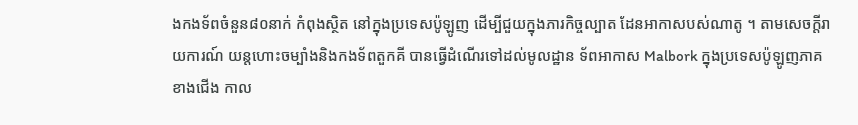ងកងទ័ពចំនួន៨០នាក់ កំពុងស្ថិត នៅក្នុងប្រទេសប៉ូឡូញ ដើម្បីជួយក្នុងភារកិច្ចល្បាត ដែនអាកាសបស់ណាតូ ។ តាមសេចក្តីរាយការណ៍ យន្តហោះចម្បាំងនិងកងទ័ពតួកគី បានធ្វើដំណើរទៅដល់មូលដ្ឋាន ទ័ពអាកាស Malbork ក្នុងប្រទេសប៉ូឡូញភាគខាងជើង កាល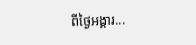ពីថ្ងៃអង្គារ...